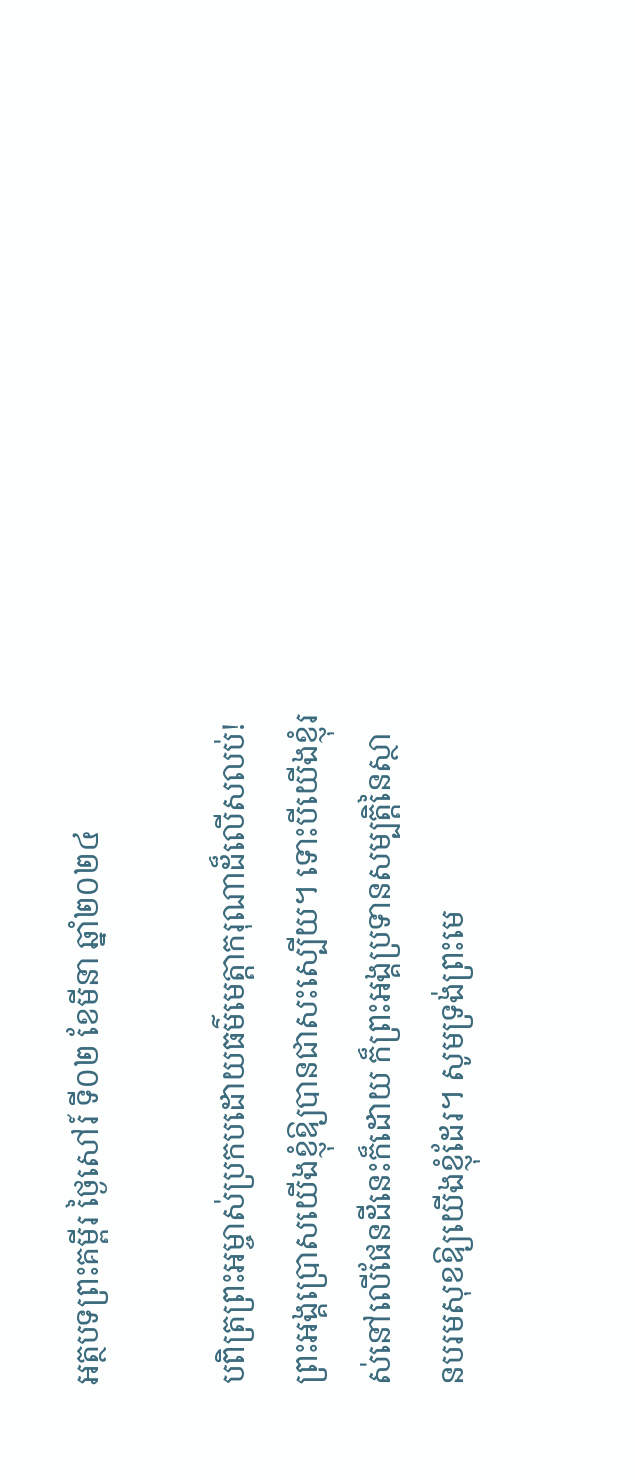អត្ថបទព្រះគម្ពីរ ថ្ងៃសៅរ៍ ទី០២ ខែមីនា ឆ្នាំ២០២៤

បពិត្រព្រះអម្ចាស់ប្រកបដោយធម៌មេត្តាករុណាដ៏លើសលប់! ព្រះអង្គប្រោសយើងខ្ញុំឱ្យបានជាសះស្បើយ។ ទោះបីយើងខ្ញុំរស់នៅលើផែនដីនេះក៏ដោយ ក៏ព្រះអង្គប្រទានសម្បត្តិនៃស្ថានបរមសុខឱ្យយើងខ្ញុំដែរ។ សូមទ្រង់ព្រះមេ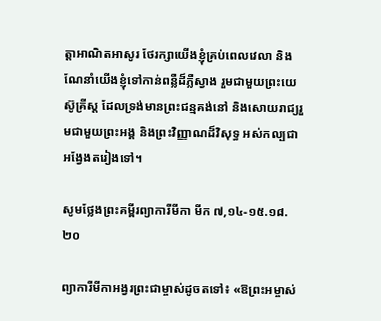ត្តាអាណិតអាសូរ ថែរក្សាយើងខ្ញុំគ្រប់ពេលវេលា និងណែនាំយើងខ្ញុំទៅកាន់ពន្លឺដ៏ភ្លឺស្វាង រួមជាមួយព្រះយេស៊ូគ្រីស្ត ដែលទ្រង់មានព្រះជន្មគង់នៅ និងសោយរាជ្យរួមជាមួយព្រះអង្គ និងព្រះវិញ្ញាណដ៏វិសុទ្ធ អស់កល្បជាអង្វែងតរៀងទៅ។

សូមថ្លែងព្រះគម្ពីរព្យាការីមីកា មីក ៧,១៤-១៥.១៨.២០

ព្យាការីមីកាអង្វរព្រះជាម្ចាស់ដូចតទៅ៖ «ឱព្រះអម្ចាស់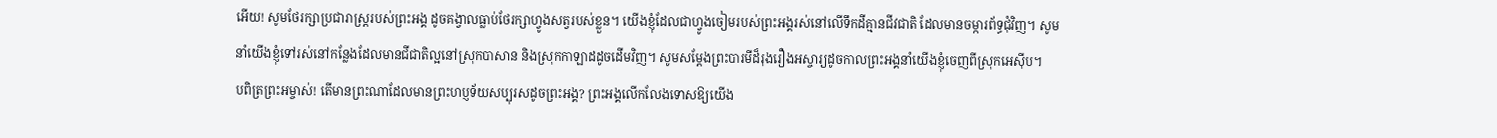អើយ! សូមថែរក្សាប្រជារាស្ត្ររបស់ព្រះអង្គ ដូចគង្វាលធ្លាប់ថែរក្សាហ្វូងសត្វរបស់ខ្លួន។ យើងខ្ញុំដែលជាហ្វូងចៀមរបស់ព្រះអង្គរស់នៅលើទឹកដីគ្មានជីវជាតិ ដែលមានចម្ការព័ទ្ធជុំវិញ។ សូមនាំយើងខ្ញុំទៅរស់នៅកន្លែងដែលមានជីជាតិល្អនៅស្រុកបាសាន និងស្រុកកាឡាដដូចដើមវិញ។ សូមសម្តែងព្រះបារមីដ៏រុងរឿងអស្ចារ្យដូចកាលព្រះអង្គនាំយើងខ្ញុំចេញពីស្រុកអេស៊ីប។
បពិត្រព្រះអម្ចាស់! តើមានព្រះណាដែលមានព្រះហប្ញទ័យសប្បុរសដូចព្រះអង្គ? ព្រះអង្គលើកលែងទោសឱ្យយើង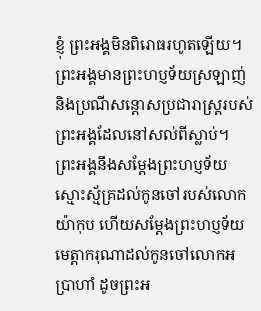ខ្ញុំ ព្រះអង្គមិនពិរោធរហូតឡើយ។ ព្រះអង្គមានព្រះហប្ញទ័យស្រឡាញ់ និងប្រណីសន្តោសប្រជារាស្ត្ររបស់ព្រះអង្គដែលនៅសល់ពីស្លាប់។ ព្រះអង្គនឹងសម្តែងព្រះហប្ញទ័យស្មោះស្ម័គ្រដល់កូនចៅរបស់លោកយ៉ាកុប ហើយសម្តែងព្រះហប្ញទ័យមេត្តាករុណាដល់កូនចៅលោកអប្រាហាំ ដូចព្រះអ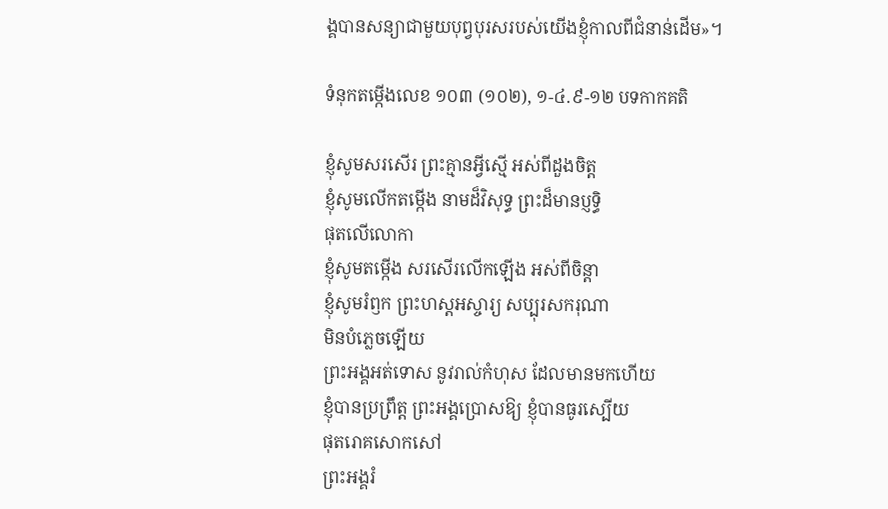ង្គបានសន្យាជាមួយបុព្វបុរសរបស់យើងខ្ញុំកាលពីជំនាន់ដើម»។

ទំនុកតម្កើងលេខ ១០៣ (១០២), ១-៤.៩-១២ បទកាកគតិ

ខ្ញុំសូមសរសើរ ព្រះគ្មានអ្វីស្មើ អស់ពីដួងចិត្ត
ខ្ញុំសូមលើកតម្កើង នាមដ៏វិសុទ្ធ ព្រះដ៏មានប្ញទ្ធិ
ផុតលើលោកា
ខ្ញុំសូមតម្កើង សរសើរលើកឡើង អស់ពីចិន្តា
ខ្ញុំសូមរំឭក ព្រះហស្តអស្ចារ្យ សប្បុរសករុណា
មិនបំភ្លេចឡើយ
ព្រះអង្គអត់ទោស នូវរាល់កំហុស ដែលមានមកហើយ
ខ្ញុំបានប្រព្រឹត្ត ព្រះអង្គប្រោសឱ្យ ខ្ញុំបានធូរស្បើយ
ផុតរោគសោកសៅ
ព្រះអង្គរំ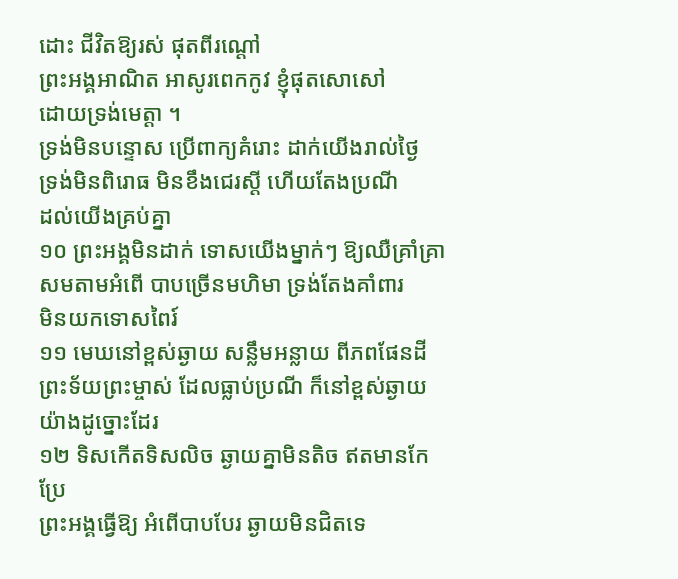ដោះ ជីវិតឱ្យរស់ ផុតពីរណ្តៅ
ព្រះអង្គអាណិត អាសូរពេកកូវ ខ្ញុំផុតសោសៅ
ដោយទ្រង់មេត្តា ។
ទ្រង់មិនបន្ទោស ប្រើពាក្យគំរោះ ដាក់យើងរាល់ថ្ងៃ
ទ្រង់មិនពិរោធ មិនខឹងជេរស្តី ហើយតែងប្រណី
ដល់យើងគ្រប់គ្នា
១០ ព្រះអង្គមិនដាក់ ទោសយើងម្នាក់ៗ ឱ្យឈឺគ្រាំគ្រា
សមតាមអំពើ បាបច្រើនមហិមា ទ្រង់តែងគាំពារ
មិនយកទោសពៃរ៍
១១ មេឃនៅខ្ពស់ឆ្ងាយ សន្លឹមអន្លាយ ពីភពផែនដី
ព្រះទ័យព្រះម្ចាស់ ដែលធ្លាប់ប្រណី ក៏នៅខ្ពស់ឆ្ងាយ
យ៉ាងដូច្នោះដែរ
១២ ទិសកើតទិសលិច ឆ្ងាយគ្នាមិនតិច ឥតមានកែប្រែ
ព្រះអង្គធ្វើឱ្យ អំពើបាបបែរ ឆ្ងាយមិនជិតទេ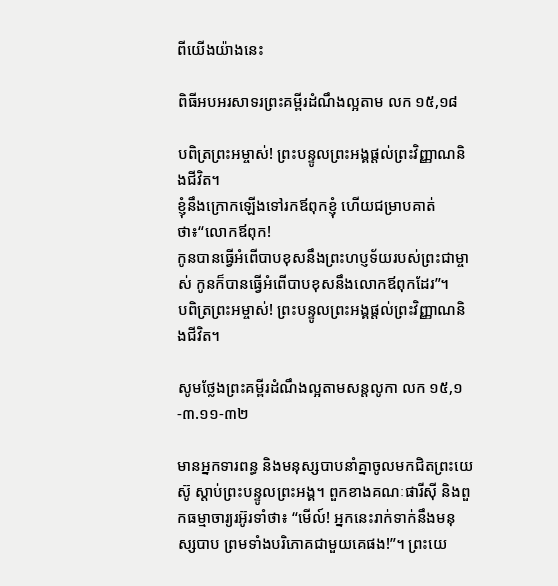ពីយើងយ៉ាងនេះ

ពិធីអបអរសាទរព្រះគម្ពីរដំណឹងល្អតាម លក ១៥,១៨

បពិត្រព្រះអម្ចាស់! ព្រះបន្ទូលព្រះអង្គផ្តល់ព្រះវិញ្ញាណនិងជីវិត។
ខ្ញុំនឹងក្រោកឡើងទៅរកឪពុកខ្ញុំ ហើយជម្រាបគាត់ថា៖“លោកឪពុក!
កូនបានធ្វើអំពើបាបខុសនឹងព្រះហប្ញទ័យរបស់ព្រះជាម្ចាស់ កូនក៏បានធ្វើអំពើបាបខុសនឹងលោកឪពុកដែរ”។
បពិត្រព្រះអម្ចាស់! ព្រះបន្ទូលព្រះអង្គផ្តល់ព្រះវិញ្ញាណនិងជីវិត។

សូមថ្លែងព្រះគម្ពីរដំណឹងល្អតាមសន្តលូកា លក ១៥,១-៣.១១-៣២

មានអ្នកទារពន្ធ និងមនុស្សបាបនាំគ្នាចូលមកជិតព្រះយេស៊ូ ស្តាប់ព្រះបន្ទូលព្រះអង្គ។ ពួកខាងគណៈផារីស៊ី និងពួកធម្មាចារ្យរអ៊ូរទាំថា៖ “មើល៍! អ្នកនេះរាក់ទាក់នឹងមនុស្សបាប ព្រមទាំងបរិភោគជាមួយគេផង!”។ ព្រះយេ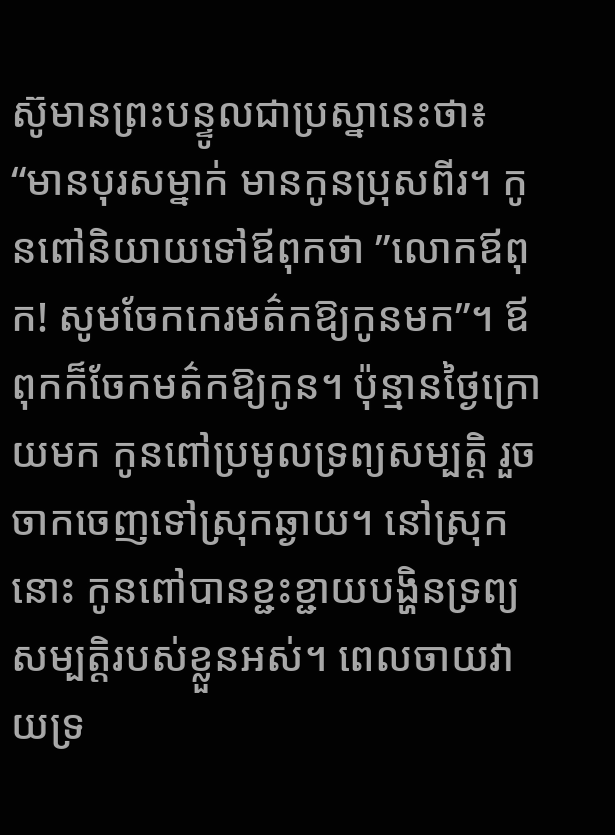ស៊ូមានព្រះបន្ទូលជាប្រស្នានេះថា៖ “មានបុរសម្នាក់ មានកូនប្រុសពីរ។ កូនពៅនិយាយទៅឪពុកថា ”លោកឪពុក! សូមចែកកេរមត៌កឱ្យកូនមក”។ ឪពុកក៏ចែកមត៌កឱ្យកូន។ ប៉ុន្មានថ្ងៃក្រោយមក កូនពៅប្រមូលទ្រព្យសម្បត្តិ រួចចាកចេញទៅស្រុកឆ្ងាយ។ នៅស្រុកនោះ កូនពៅបានខ្ជះខ្ជាយបង្ហិនទ្រព្យសម្បត្តិរបស់ខ្លួនអស់។ ពេលចាយវាយទ្រ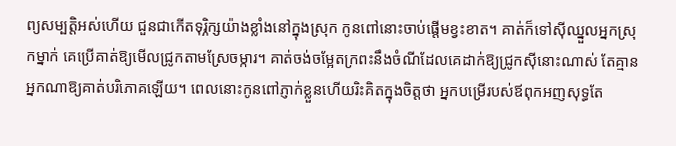ព្យសម្បត្តិអស់ហើយ ជួនជាកើតទុរិ្ភក្សយ៉ាងខ្លាំងនៅក្នុងស្រុក កូនពៅនោះចាប់ផ្តើមខ្វះខាត។ គាត់ក៏ទៅស៊ីឈ្នួលអ្នកស្រុកម្នាក់ គេប្រើគាត់ឱ្យមើលជ្រូកតាមស្រែចម្ការ។ គាត់ចង់ចម្អែតក្រពះនឹងចំណីដែលគេដាក់ឱ្យជ្រូកស៊ីនោះណាស់ តែគ្មានអ្នកណាឱ្យគាត់បរិភោគឡើយ។ ពេលនោះកូនពៅភ្ញាក់ខ្លួនហើយរិះគិតក្នុងចិត្តថា អ្នកបម្រើរបស់ឪពុកអញសុទ្ធតែ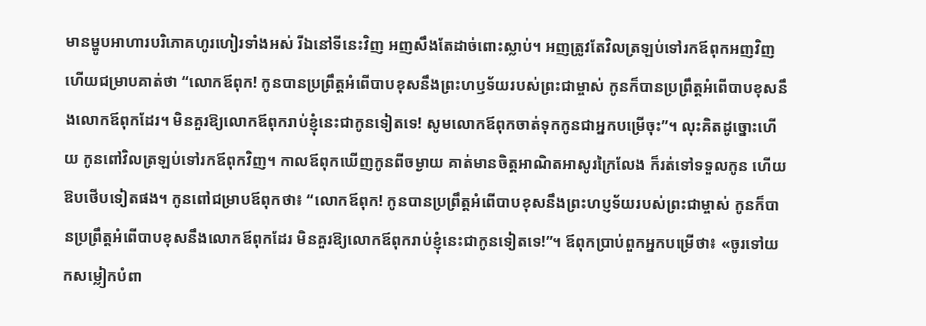មានម្ហូបអាហារបរិភោគហូរហៀរទាំងអស់ រីឯនៅទីនេះវិញ អញសឹងតែដាច់ពោះស្លាប់។ អញត្រូវតែវិលត្រឡប់ទៅរកឪពុកអញវិញ ហើយជម្រាបគាត់ថា “លោកឪពុក! កូនបានប្រព្រឹត្តអំពើបាបខុសនឹងព្រះហឫទ័យរបស់ព្រះជាម្ចាស់ កូនក៏បានប្រព្រឹត្តអំពើបាបខុសនឹងលោកឪពុកដែរ។ មិនគួរឱ្យលោកឪពុករាប់ខ្ញុំនេះជាកូនទៀតទេ! សូមលោកឪពុកចាត់ទុកកូនជាអ្នកបម្រើចុះ”។ លុះគិតដូច្នោះហើយ កូនពៅវិលត្រឡប់ទៅរកឪពុកវិញ។ កាលឪពុកឃើញកូនពីចម្ងាយ គាត់មានចិត្តអាណិតអាសូរក្រៃលែង ក៏រត់ទៅទទួលកូន ហើយឱបថើបទៀតផង។ កូនពៅជម្រាបឪពុកថា៖ “លោកឪពុក! កូនបានប្រព្រឹត្តអំពើបាបខុសនឹងព្រះហប្ញទ័យរបស់ព្រះជាម្ចាស់ កូនក៏បានប្រព្រឹត្តអំពើបាបខុសនឹងលោកឪពុកដែរ មិនគួរឱ្យលោកឪពុករាប់ខ្ញុំនេះជាកូនទៀតទេ!”។ ឪពុកប្រាប់ពួកអ្នកបម្រើថា៖ «ចូរទៅយកសម្លៀកបំពា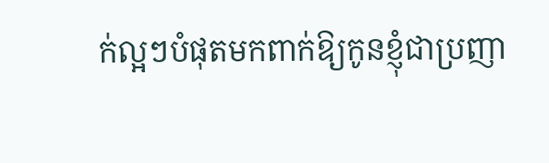ក់ល្អៗបំផុតមកពាក់ឱ្យកូនខ្ញុំជាប្រញា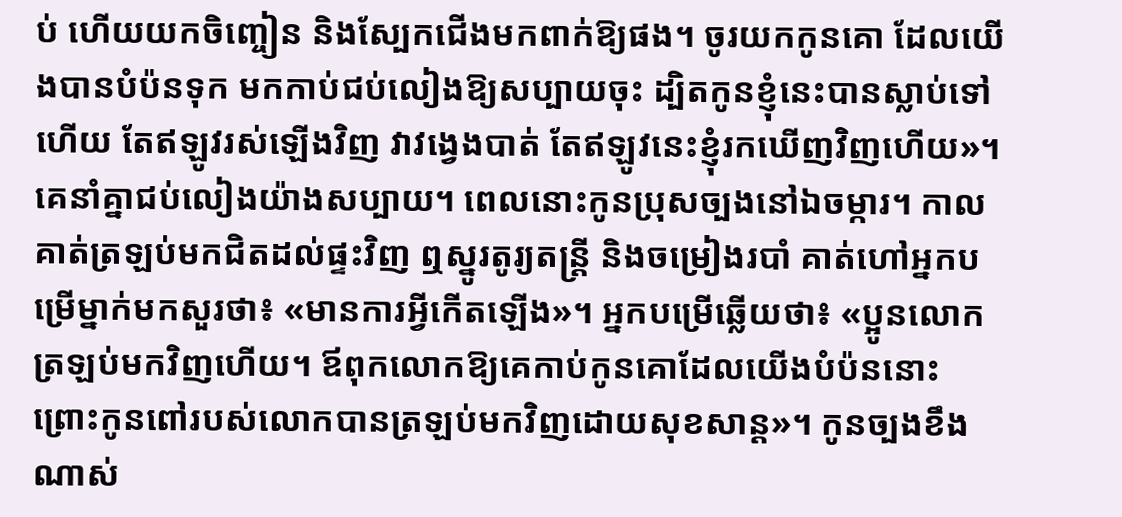ប់ ហើយយកចិញ្ចៀន និងស្បែកជើងមកពាក់ឱ្យផង។ ចូរយកកូនគោ ដែលយើងបានបំប៉នទុក មកកាប់ជប់លៀងឱ្យសប្បាយចុះ ដ្បិតកូនខ្ញុំនេះបានស្លាប់ទៅហើយ តែឥឡូវរស់ឡើងវិញ វាវង្វេងបាត់ តែឥឡូវនេះខ្ញុំរកឃើញវិញហើយ»។ គេនាំគ្នាជប់លៀងយ៉ាងសប្បាយ។ ពេលនោះកូនប្រុសច្បងនៅឯចម្ការ។ កាលគាត់ត្រឡប់មកជិតដល់ផ្ទះវិញ ឮស្នូរតូរ្យតន្ត្រី និងចម្រៀងរបាំ គាត់ហៅអ្នកបម្រើម្នាក់មកសួរថា៖ «មានការអ្វីកើតឡើង»។ អ្នកបម្រើឆ្លើយថា៖ «ប្អូនលោកត្រឡប់មកវិញហើយ។ ឪពុកលោកឱ្យគេកាប់កូនគោដែលយើងបំប៉ននោះ ព្រោះកូនពៅរបស់លោកបានត្រឡប់មកវិញដោយសុខសាន្ត»។ កូនច្បងខឹងណាស់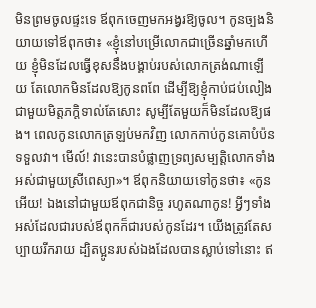មិនព្រមចូលផ្ទះទេ ឪពុកចេញមកអង្វរឱ្យចូល។ កូនច្បងនិយាយទៅឪពុកថា៖ «ខ្ញុំនៅបម្រើលោកជាច្រើនឆ្នាំមកហើយ ខ្ញុំមិនដែលធ្វើខុសនឹងបង្គាប់របស់លោកត្រង់ណាឡើយ តែលោកមិនដែលឱ្យកូនពពែ ដើម្បីឱ្យខ្ញុំកាប់ជប់លៀងជាមួយមិត្តភក្តិទាល់តែសោះ សូម្បីតែមួយក៏មិនដែលឱ្យផង។ ពេលកូនលោកត្រឡប់មកវិញ លោកកាប់កូនគោបំប៉នទទួលវា។ មើល៍! វានេះបានបំផ្លាញទ្រព្យសម្បត្តិលោកទាំងអស់ជាមួយស្រីពេស្យា»។ ឪពុកនិយាយទៅកូនថា៖ «កូនអើយ! ឯងនៅជាមួយឪពុកជានិច្ច រហូតណាកូន! អ្វីៗទាំងអស់ដែលជារបស់ឪពុកក៏ជារបស់កូនដែរ។ យើងត្រូវតែសប្បាយរីករាយ ដ្បិតប្អូនរបស់ឯងដែលបានស្លាប់ទៅនោះ ឥ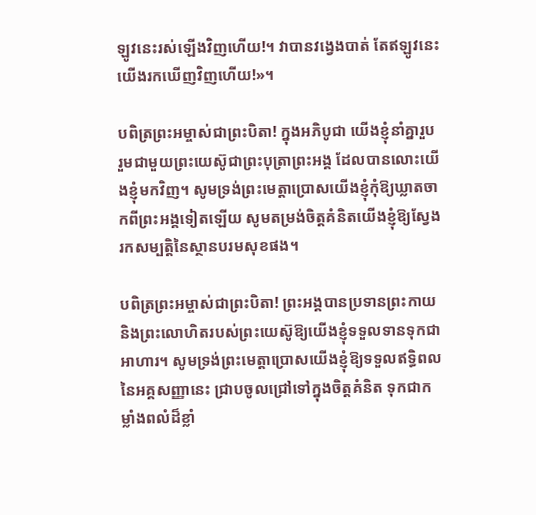ឡូវនេះរស់ឡើងវិញហើយ!។ វាបានវង្វេងបាត់ តែឥឡូវនេះយើងរកឃើញវិញហើយ!»។

បពិត្រព្រះអម្ចាស់ជាព្រះបិតា! ក្នុងអភិបូជា យើងខ្ញុំនាំគ្នារួបរួមជាមួយព្រះយេស៊ូជាព្រះបុត្រាព្រះអង្គ ដែលបានលោះយើងខ្ញុំមកវិញ។ សូមទ្រង់ព្រះមេត្តាប្រោសយើងខ្ញុំកុំឱ្យឃ្លាតចាកពីព្រះអង្គទៀតឡើយ សូមតម្រង់ចិត្តគំនិតយើងខ្ញុំឱ្យស្វែងរកសម្បតិ្តនៃស្ថានបរមសុខផង។

បពិត្រព្រះអម្ចាស់ជាព្រះបិតា! ព្រះអង្គបានប្រទានព្រះកាយ និងព្រះលោហិតរបស់ព្រះយេស៊ូឱ្យយើងខ្ញុំទទួលទានទុកជាអាហារ។ សូមទ្រង់ព្រះមេត្តាប្រោសយើងខ្ញុំឱ្យទទួលឥទ្ធិពលនៃអគ្គសញ្ញានេះ ជ្រាបចូលជ្រៅទៅក្នុងចិត្តគំនិត ទុកជាកម្លាំងពលំដ៏ខ្លាំ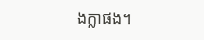ងក្លាផង។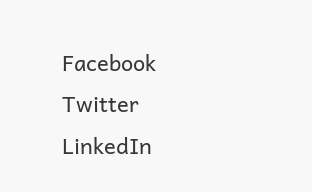Facebook
Twitter
LinkedIn